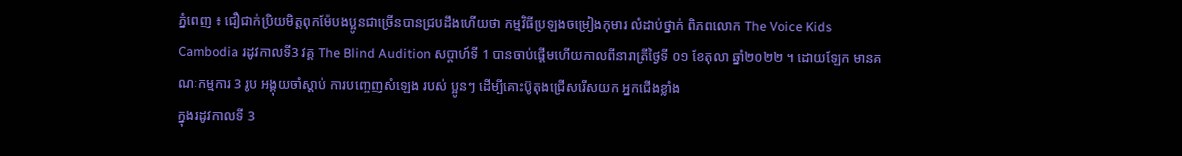ភ្នំពេញ ៖ ជឿជាក់ប្រិយមិត្តពុកម៉ែបងប្អូនជាច្រើនបានជ្របដឹងហើយថា កម្មវិធីប្រឡងចម្រៀងកុមារ លំដាប់ថ្នាក់ ពិភពលោក The Voice Kids Cambodia រដូវកាលទី3 វគ្គ The Blind Audition សប្ដាហ៍ទី 1 បានចាប់ផ្តើមហើយកាលពីនារាត្រីថ្ងៃទី ០១ ខែតុលា ឆ្នាំ២០២២ ។ ដោយឡែក មានគណៈកម្មការ 3 រូប អង្គុយចាំស្តាប់ ការបញ្ចេញសំឡេង របស់ ប្អូនៗ ដើម្បីគោះប៊ូតុងជ្រើសរើសយក អ្នកជើងខ្លាំង
ក្នុងរដូវកាលទី 3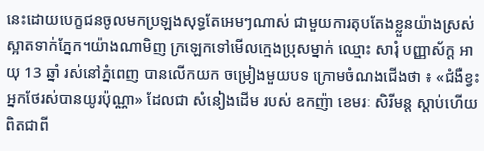នេះដោយបេក្ខជនចូលមកប្រឡងសុទ្ធតែអេមៗណាស់ ជាមួយការតុបតែងខ្លួនយ៉ាងស្រស់ស្អាតទាក់ភ្នែក។យ៉ាងណាមិញ ក្រឡេកទៅមើលក្មេងប្រុសម្នាក់ ឈ្មោះ សារុំ បញ្ញាស័ក្ត អាយុ 13 ឆ្នាំ រស់នៅភ្នំពេញ បានលើកយក ចម្រៀងមួយបទ ក្រោមចំណងជើងថា ៖ «ជំងឺខ្វះអ្នកថែរស់បានយូរប៉ុណ្ណា» ដែលជា សំនៀងដើម របស់ ឧកញ៉ា ខេមរៈ សិរីមន្ត ស្តាប់ហើយ ពិតជាពី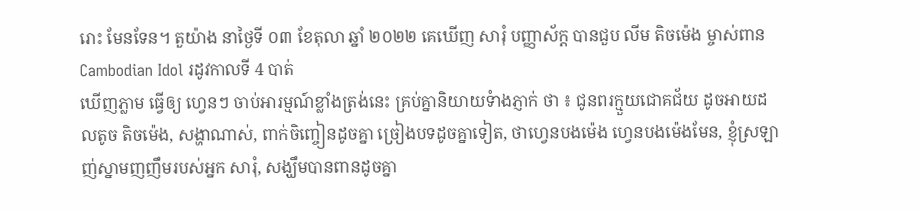រោះ មែនទែន។ តួយ៉ាង នាថ្ងៃទី ០៣ ខែតុលា ឆ្នាំ ២០២២ គេឃើញ សារុំ បញ្ញាស័ក្ត បានជួប លីម តិចម៉េង ម្ចាស់ពាន Cambodian Idol រដូវកាលទី 4 បាត់
ឃើញភ្លាម ធ្វើឲ្យ ហ្វេនៗ ចាប់អារម្មណ៍ខ្លាំងត្រង់នេះ គ្រប់គ្នានិយាយទំាងភ្ញាក់ ថា ៖ ជូនពរក្មួយជោគជ័យ ដូចអាយដលតូច តិចម៉េង, សង្ហាណាស់, ពាក់ចិញ្ចៀនដូចគ្នា ច្រៀងបទដូចគ្នាទៀត, ថាហ្វេនបងម៉េង ហ្វេនបងម៉េងមែន, ខ្ញុំស្រឡាញ់ស្នាមញញឹមរបស់អ្នក សារុំ, សង្ឃឹមបានពានដូចគ្នា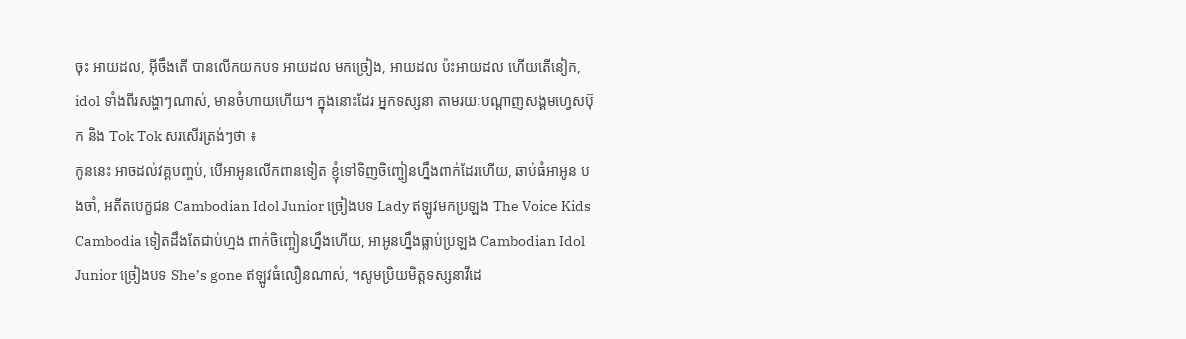ចុះ អាយដល, អ៊ីចឹងតើ បានលើកយកបទ អាយដល មកច្រៀង, អាយដល ប៉ះអាយដល ហើយតើនៀក, idol ទាំងពីរសង្ហាៗណាស់, មានចំហាយហើយ។ ក្នុងនោះដែរ អ្នកទស្សនា តាមរយៈបណ្តាញសង្គមហ្វេសប៊ុក និង Tok Tok សរសើរត្រង់ៗថា ៖
កូននេះ អាចដល់វគ្គបញ្ចប់, បើអាអូនលើកពានទៀត ខ្ញុំទៅទិញចិញ្ចៀនហ្នឹងពាក់ដែរហើយ, ឆាប់ធំអាអូន បងចាំ, អតីតបេក្ខជន Cambodian Idol Junior ច្រៀងបទ Lady ឥឡូវមកប្រឡង The Voice Kids Cambodia ទៀតដឹងតែជាប់ហ្មង ពាក់ចិញ្ចៀនហ្នឹងហើយ, អាអូនហ្នឹងធ្លាប់ប្រឡង Cambodian Idol Junior ច្រៀងបទ She’s gone ឥឡូវធំលឿនណាស់, ។សូមប្រិយមិត្តទស្សនាវីដេ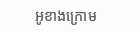អូខាងក្រោម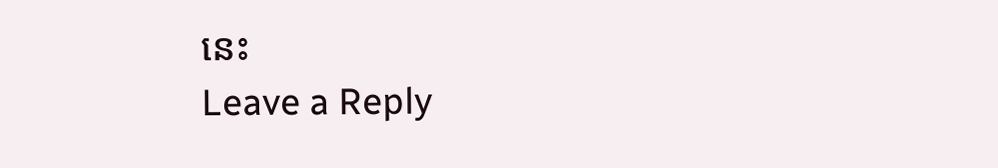នេះ
Leave a Reply